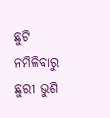ଛୁଟି ନମିଳିବାରୁ ଛୁରୀ ଭୁଶି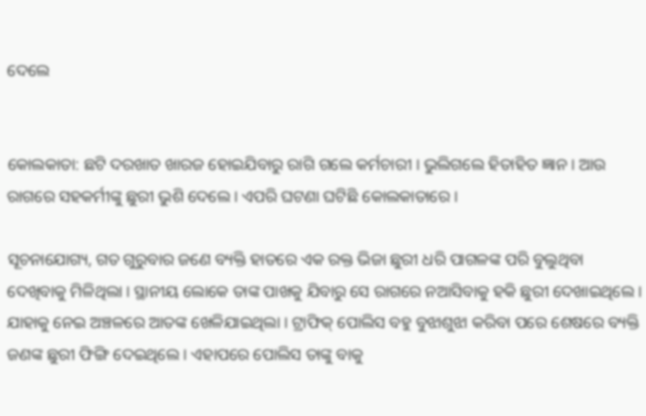ଦେଲେ


କୋଲକାତା: ଛଟି ଦରଖାତ ଖାରଜ ହୋଇଯିବାରୁ ରାଗି ଗଲେ କର୍ମଚାରୀ । ଭୁଲିଗଲେ ହିତାହିତ ଜ୍ଞାନ । ଆଉ ରାଗରେ ସହକର୍ମୀଙ୍କୁ ଛୁରୀ ଭୁଶି ଦେଲେ । ଏପରି ଘଟଣା ଘଟିଛି କୋଲକାତାରେ ।

ସୂଚନାଯୋଗ୍ୟ, ଗତ ଗୁରୁବାର ଜଣେ ବ୍ୟକ୍ତି ହାତରେ ଏକ ରକ୍ତ ଭିଜା ଛୁରୀ ଧରି ପାଗଳଙ୍କ ପରି ବୁଲୁଥିବା ଦେଖିବାକୁ ମିଳିଥିଲା । ସ୍ଥାନୀୟ ଲୋକେ ତାଙ୍କ ପାଖକୁ ଯିବାରୁ ସେ ରାଗରେ ନଆସିବାକୁ ହକି ଛୁରୀ ଦେଖାଇଥିଲେ । ଯାହାକୁ ନେଇ ଅଞ୍ଚଳରେ ଆତଙ୍କ ଖେଳିଯାଇଥିଲା । ଟ୍ରାଫିକ୍ ପୋଲିସ ବହୁ ବୁଝାଶୁଝା କରିବା ପରେ ଶେଷରେ ବ୍ୟକ୍ତି ଜଣଙ୍କ ଛୁରୀ ଫିଙ୍ଗି ଦେଇଥିଲେ । ଏହାପରେ ପୋଲିସ ତାଙ୍କୁ ବାକୁ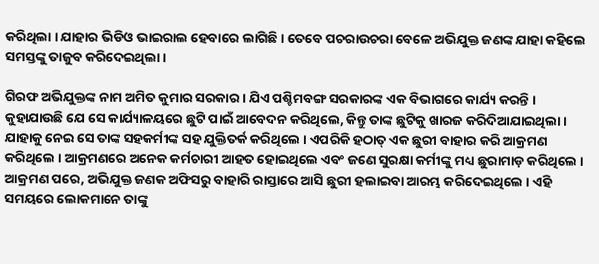କରିଥିଲା । ଯାହାର ଭିଡିଓ ଭାଇରାଲ ହେବାରେ ଲାଗିଛି । ତେବେ ପଚରାଉଚରା ବେଳେ ଅଭିଯୁକ୍ତ ଜଣଙ୍କ ଯାହା କହିଲେ ସମସ୍ତଙ୍କୁ ତାଜୁବ କରିଦେଇଥିଲା ।

ଗିରଫ ଅଭିଯୁକ୍ତଙ୍କ ନାମ ଅମିତ କୁମାର ସରକାର । ଯିଏ ପଶ୍ଚିମବଙ୍ଗ ସରକାରଙ୍କ ଏକ ବିଭାଗରେ କାର୍ଯ୍ୟ କରନ୍ତି । କୁହାଯାଉଛି ଯେ ସେ କାର୍ଯ୍ୟାଳୟରେ ଛୁଟି ପାଇଁ ଆବେଦନ କରିଥିଲେ, କିନ୍ତୁ ତାଙ୍କ ଛୁଟିକୁ ଖାରଜ କରିଦିଆଯାଇଥିଲା । ଯାହାକୁ ନେଇ ସେ ତାଙ୍କ ସହକର୍ମୀଙ୍କ ସହ ଯୁକ୍ତିତର୍କ କରିଥିଲେ । ଏପରିକି ହଠାତ୍ ଏକ ଛୁରୀ ବାହାର କରି ଆକ୍ରମଣ କରିଥିଲେ । ଆକ୍ରମଣରେ ଅନେକ କର୍ମଚାରୀ ଆହତ ହୋଇଥିଲେ ଏବଂ ଜଣେ ସୁରକ୍ଷା କର୍ମୀଙ୍କୁ ମଧ୍ୟ ଛୁରାମାଡ଼ କରିଥିଲେ । ଆକ୍ରମଣ ପରେ, ଅଭିଯୁକ୍ତ ଜଣକ ଅଫିସରୁ ବାହାରି ରାସ୍ତାରେ ଆସି ଛୁରୀ ହଲାଇବା ଆରମ୍ଭ କରିଦେଇଥିଲେ । ଏହି ସମୟରେ ଲୋକମାନେ ତାଙ୍କୁ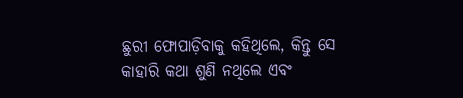ଛୁରୀ ଫୋପାଡ଼ିବାକୁ କହିଥିଲେ, କିନ୍ତୁ ସେ କାହାରି କଥା ଶୁଣି ନଥିଲେ ଏବଂ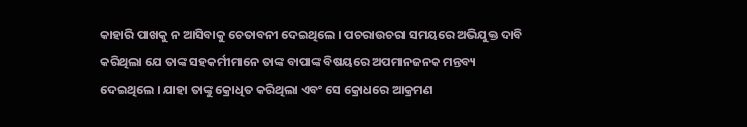କାହାରି ପାଖକୁ ନ ଆସିବାକୁ ଚେତାବନୀ ଦେଇଥିଲେ । ପଚରାଉଚରା ସମୟରେ ଅଭିଯୁକ୍ତ ଦାବି କରିଥିଲା ଯେ ତାଙ୍କ ସହକର୍ମୀମାନେ ତାଙ୍କ ବାପାଙ୍କ ବିଷୟରେ ଅପମାନଜନକ ମନ୍ତବ୍ୟ ଦେଇଥିଲେ । ଯାହା ତାଙ୍କୁ କ୍ରୋଧିତ କରିଥିଲା ଏବଂ ସେ କ୍ରୋଧରେ ଆକ୍ରମଣ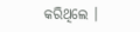କରିଥିଲେ ।